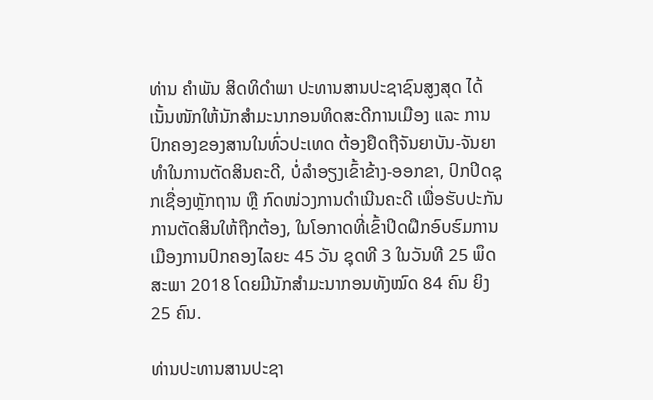ທ່ານ ຄໍາພັນ ສິດທິດໍາພາ ປະທານສານປະຊາຊົນສູງສຸດ ໄດ້ເນັ້ນໜັກໃຫ້ນັກສໍາມະນາກອນທິດສະດີການເມືອງ ແລະ ການປົກຄອງຂອງສານໃນທົ່ວປະເທດ ຕ້ອງຢຶດຖືຈັນຍາບັນ-ຈັນຍາທໍາໃນການຕັດສິນຄະດີ, ບໍ່ລໍາອຽງເຂົ້າຂ້າງ-ອອກຂາ, ປົກປິດຊຸກເຊື່ອງຫຼັກຖານ ຫຼື ກົດໜ່ວງການດໍາເນີນຄະດີ ເພື່ອຮັບປະກັນການຕັດສິນໃຫ້ຖືກຕ້ອງ, ໃນໂອກາດທີ່ເຂົ້າປິດຝຶກອົບຮົມການເມືອງການປົກຄອງໄລຍະ 45 ວັນ ຊຸດທີ 3 ໃນວັນທີ 25 ພຶດສະພາ 2018 ໂດຍມີນັກສໍາມະນາກອນທັງໝົດ 84 ຄົນ ຍິງ 25 ຄົນ.

ທ່ານປະທານສານປະຊາ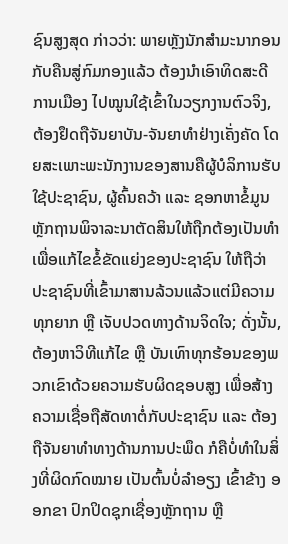ຊົນສູງສຸດ ກ່າວວ່າ: ພາຍຫຼັງນັກສໍາມະນາກອນກັບຄືນສູ່ກົມກອງແລ້ວ ຕ້ອງນໍາເອົາທິດສະດີການເມືອງ ໄປໝູນໃຊ້ເຂົ້າໃນວຽກງານຕົວຈິງ, ຕ້ອງຢຶດຖືຈັນຍາບັນ-ຈັນຍາທໍາຢ່າງເຄັ່ງຄັດ ໂດຍສະເພາະພະນັກງານຂອງສານຄືຜູ້ບໍລິການຮັບໃຊ້ປະຊາຊົນ, ຜູ້ຄົ້ນຄວ້າ ແລະ ຊອກຫາຂໍ້ມູນຫຼັກຖານພິຈາລະນາຕັດສິນໃຫ້ຖືກຕ້ອງເປັນທໍາ ເພື່ອແກ້ໄຂຂໍ້ຂັດແຍ່ງຂອງປະຊາຊົນ ໃຫ້ຖືວ່າປະຊາຊົນທີ່ເຂົ້າມາສານລ້ວນແລ້ວແຕ່ມີຄວາມທຸກຍາກ ຫຼື ເຈັບປວດທາງດ້ານຈິດໃຈ; ດັ່ງນັ້ນ, ຕ້ອງຫາວິທີແກ້ໄຂ ຫຼື ບັນເທົາທຸກຮ້ອນຂອງພວກເຂົາດ້ວຍຄວາມຮັບຜິດຊອບສູງ ເພື່ອສ້າງຄວາມເຊື່ອຖືສັດທາຕໍ່ກັບປະຊາຊົນ ແລະ ຕ້ອງຖືຈັນຍາທໍາທາງດ້ານການປະພຶດ ກໍຄືບ່ໍທໍາໃນສິ່ງທີ່ຜິດກົດໝາຍ ເປັນຕົ້ນບໍ່ລໍາອຽງ ເຂົ້າຂ້າງ ອອກຂາ ປົກປິດຊຸກເຊື່ອງຫຼັກຖານ ຫຼື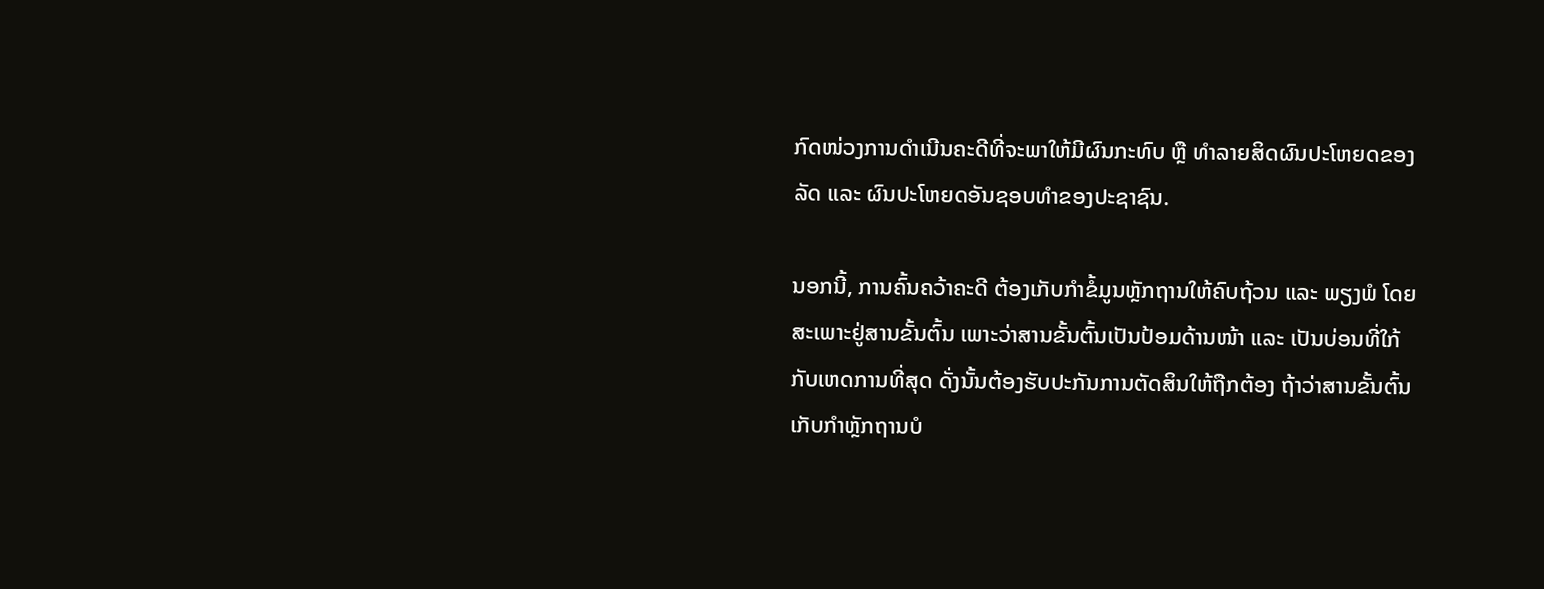ກົດໜ່ວງການດໍາເນີນຄະດີທີ່ຈະພາໃຫ້ມີຜົນກະທົບ ຫຼື ທໍາລາຍສິດຜົນປະໂຫຍດຂອງລັດ ແລະ ຜົນປະໂຫຍດອັນຊອບທໍາຂອງປະຊາຊົນ.

ນອກນີ້, ການຄົ້ນຄວ້າຄະດີ ຕ້ອງເກັບກໍາຂໍ້ມູນຫຼັກຖານໃຫ້ຄົບຖ້ວນ ແລະ ພຽງພໍ ໂດຍສະເພາະຢູ່ສານຂັ້ນຕົ້ນ ເພາະວ່າສານຂັ້ນຕົ້ນເປັນປ້ອມດ້ານໜ້າ ແລະ ເປັນບ່ອນທີ່ໃກ້ກັບເຫດການທີ່ສຸດ ດັ່ງນັ້ນຕ້ອງຮັບປະກັນການຕັດສິນໃຫ້ຖືກຕ້ອງ ຖ້າວ່າສານຂັ້ນຕົ້ນເກັບກໍາຫຼັກຖານບໍ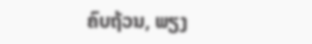ຄົບຖ້ວນ, ພຽງ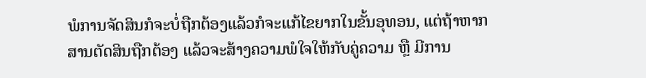ພໍການຈັດສິນກໍຈະບໍ່ຖືກຕ້ອງແລ້ວກໍຈະແກ້ໄຂຍາກໃນຂັ້ນອຸທອນ, ແຕ່ຖ້າຫາກສານຕັດສິນຖືກຕ້ອງ ແລ້ວຈະສ້າງຄວາມພໍໃຈໃຫ້ກັບຄູ່ຄວາມ ຫຼື ມີການ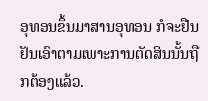ອຸທອນຂຶ້ນມາສານອຸທອນ ກໍຈະຢືນຢັນເອົາຕາມເພາະການຕັດສິນນັ້ນຖືກຕ້ອງແລ້ວ.